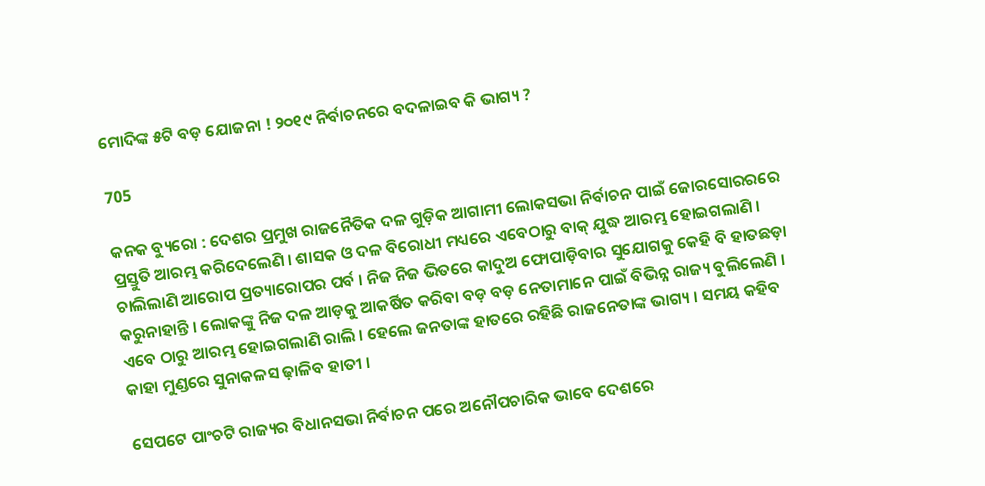ମୋଦିଙ୍କ ୫ଟି ବଡ଼ ଯୋଜନା ! ୨୦୧୯ ନିର୍ବାଚନରେ ବଦଳାଇବ କି ଭାଗ୍ୟ ?

705

କନକ ବ୍ୟୁରୋ : ଦେଶର ପ୍ରମୁଖ ରାଜନୈତିକ ଦଳ ଗୁଡ଼ିକ ଆଗାମୀ ଲୋକସଭା ନିର୍ବାଚନ ପାଇଁ ଜୋରସୋରରରେ ପ୍ରସ୍ତୁତି ଆରମ୍ଭ କରିଦେଲେଣି । ଶାସକ ଓ ଦଳ ବିରୋଧୀ ମଧ୍ୟରେ ଏବେଠାରୁ ବାକ୍ ଯୁଦ୍ଧ ଆରମ୍ଭ ହୋଇଗଲାଣି । ଚାଲିଲାଣି ଆରୋପ ପ୍ରତ୍ୟାରୋପର ପର୍ବ । ନିଜ ନିଜ ଭିତରେ କାଦୁଅ ଫୋପାଡ଼ିବାର ସୁଯୋଗକୁ କେହି ବି ହାତଛଡ଼ା କରୁନାହାନ୍ତି । ଲୋକଙ୍କୁ ନିଜ ଦଳ ଆଡ଼କୁ ଆକର୍ଷିତ କରିବା ବଡ଼ ବଡ଼ ନେତାମାନେ ପାଇଁ ବିଭିନ୍ନ ରାଜ୍ୟ ବୁଲିଲେଣି । ଏବେ ଠାରୁ ଆରମ୍ଭ ହୋଇଗଲାଣି ରାଲି । ହେଲେ ଜନତାଙ୍କ ହାତରେ ରହିଛି ରାଜନେତାଙ୍କ ଭାଗ୍ୟ । ସମୟ କହିବ କାହା ମୁଣ୍ଡରେ ସୁନାକଳସ ଢ଼ାଳିବ ହାତୀ ।

ସେପଟେ ପାଂଚଟି ରାଜ୍ୟର ବିଧାନସଭା ନିର୍ବାଚନ ପରେ ଅନୌପଚାରିକ ଭାବେ ଦେଶରେ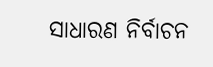ସାଧାରଣ ନିର୍ବାଚନ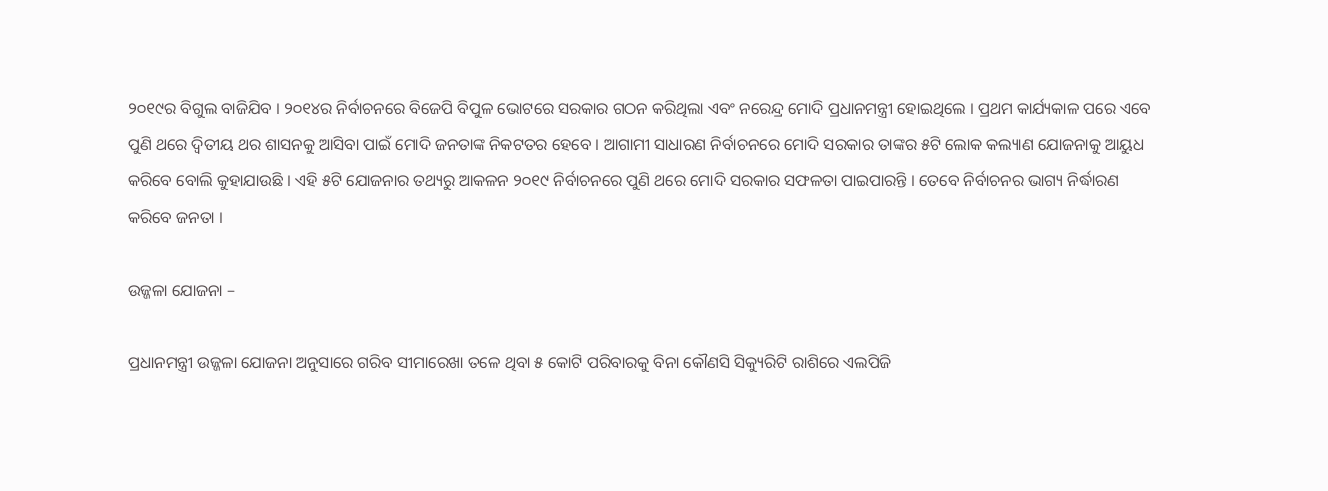୨୦୧୯ର ବିଗୁଲ ବାଜିଯିବ । ୨୦୧୪ର ନିର୍ବାଚନରେ ବିଜେପି ବିପୁଳ ଭୋଟରେ ସରକାର ଗଠନ କରିଥିଲା ଏବଂ ନରେନ୍ଦ୍ର ମୋଦି ପ୍ରଧାନମନ୍ତ୍ରୀ ହୋଇଥିଲେ । ପ୍ରଥମ କାର୍ଯ୍ୟକାଳ ପରେ ଏବେ ପୁଣି ଥରେ ଦ୍ୱିତୀୟ ଥର ଶାସନକୁ ଆସିବା ପାଇଁ ମୋଦି ଜନତାଙ୍କ ନିକଟତର ହେବେ । ଆଗାମୀ ସାଧାରଣ ନିର୍ବାଚନରେ ମୋଦି ସରକାର ତାଙ୍କର ୫ଟି ଲୋକ କଲ୍ୟାଣ ଯୋଜନାକୁ ଆୟୁଧ କରିବେ ବୋଲି କୁହାଯାଉଛି । ଏହି ୫ଟି ଯୋଜନାର ତଥ୍ୟରୁ ଆକଳନ ୨୦୧୯ ନିର୍ବାଚନରେ ପୁଣି ଥରେ ମୋଦି ସରକାର ସଫଳତା ପାଇପାରନ୍ତି । ତେବେ ନିର୍ବାଚନର ଭାଗ୍ୟ ନିର୍ଦ୍ଧାରଣ କରିବେ ଜନତା ।

ଉଜ୍ଜଳା ଯୋଜନା –

ପ୍ରଧାନମନ୍ତ୍ରୀ ଉଜ୍ଜଳା ଯୋଜନା ଅନୁସାରେ ଗରିବ ସୀମାରେଖା ତଳେ ଥିବା ୫ କୋଟି ପରିବାରକୁ ବିନା କୌଣସି ସିକ୍ୟୁରିଟି ରାଶିରେ ଏଲପିଜି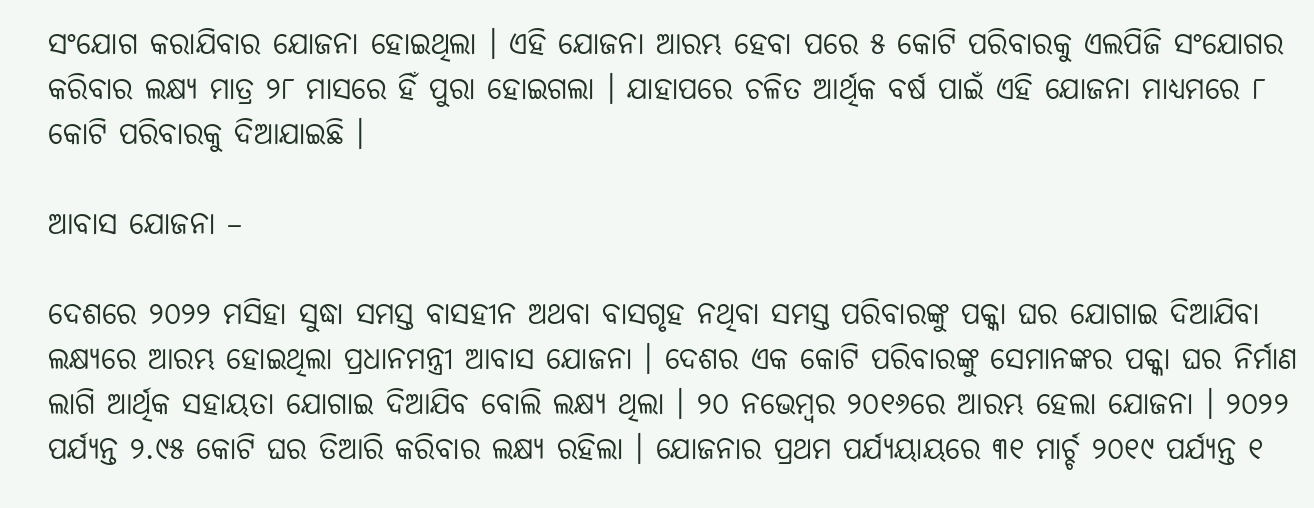ସଂଯୋଗ କରାଯିବାର ଯୋଜନା ହୋଇଥିଲା । ଏହି ଯୋଜନା ଆରମ୍ଭ ହେବା ପରେ ୫ କୋଟି ପରିବାରକୁ ଏଲପିଜି ସଂଯୋଗର କରିବାର ଲକ୍ଷ୍ୟ ମାତ୍ର ୨୮ ମାସରେ ହିଁ ପୁରା ହୋଇଗଲା । ଯାହାପରେ ଚଳିତ ଆର୍ଥିକ ବର୍ଷ ପାଇଁ ଏହି ଯୋଜନା ମାଧ୍ୟମରେ ୮ କୋଟି ପରିବାରକୁ ଦିଆଯାଇଛି ।

ଆବାସ ଯୋଜନା –

ଦେଶରେ ୨୦୨୨ ମସିହା ସୁଦ୍ଧା ସମସ୍ତ ବାସହୀନ ଅଥବା ବାସଗୃହ ନଥିବା ସମସ୍ତ ପରିବାରଙ୍କୁ ପକ୍କା ଘର ଯୋଗାଇ ଦିଆଯିବା ଲକ୍ଷ୍ୟରେ ଆରମ୍ଭ ହୋଇଥିଲା ପ୍ରଧାନମନ୍ତ୍ରୀ ଆବାସ ଯୋଜନା । ଦେଶର ଏକ କୋଟି ପରିବାରଙ୍କୁ ସେମାନଙ୍କର ପକ୍କା ଘର ନିର୍ମାଣ ଲାଗି ଆର୍ଥିକ ସହାୟତା ଯୋଗାଇ ଦିଆଯିବ ବୋଲି ଲକ୍ଷ୍ୟ ଥିଲା । ୨୦ ନଭେମ୍ବର ୨୦୧୬ରେ ଆରମ୍ଭ ହେଲା ଯୋଜନା । ୨୦୨୨ ପର୍ଯ୍ୟନ୍ତ ୨.୯୫ କୋଟି ଘର ତିଆରି କରିବାର ଲକ୍ଷ୍ୟ ରହିଲା । ଯୋଜନାର ପ୍ରଥମ ପର୍ଯ୍ୟୟାୟରେ ୩୧ ମାର୍ଚ୍ଚ ୨୦୧୯ ପର୍ଯ୍ୟନ୍ତ ୧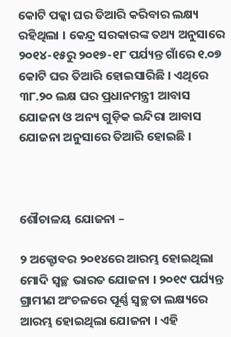କୋଟି ପକ୍କା ଘର ତିଆରି କରିବାର ଲକ୍ଷ୍ୟ ରହିଥିଲା । କେନ୍ଦ୍ର ସରକାରଙ୍କ ତଥ୍ୟ ଅନୁସାରେ ୨୦୧୪-୧୫ରୁ ୨୦୧୭-୧୮ ପର୍ଯ୍ୟନ୍ତ ଗାଁରେ ୧.୦୭ କୋଟି ଘର ତିଆରି ହୋଇସାରିଛି । ଏଥିରେ ୩୮.୨୦ ଲକ୍ଷ ଘର ପ୍ରଧାନମନ୍ତ୍ରୀ ଆବାସ ଯୋଜନା ଓ ଅନ୍ୟ ଗୁଡ଼ିକ ଇନ୍ଦିରା ଆବାସ ଯୋଜନା ଅନୁସାରେ ତିଆରି ହୋଇଛି ।



ଶୌଚାଳୟ ଯୋଜନା –

୨ ଅକ୍ଟୋବର ୨୦୧୪ରେ ଆରମ୍ଭ ହୋଇଥିଲା ମୋଦି ସ୍ୱଚ୍ଛ ଭାରତ ଯୋଜନା । ୨୦୧୯ ପର୍ଯ୍ୟନ୍ତ ଗ୍ରାମୀଣ ଅଂଚଳରେ ପୂର୍ଣ୍ଣ ସ୍ୱଚ୍ଛତା ଲକ୍ଷ୍ୟରେ ଆରମ୍ଭ ହୋଇଥିଲା ଯୋଜନା । ଏହି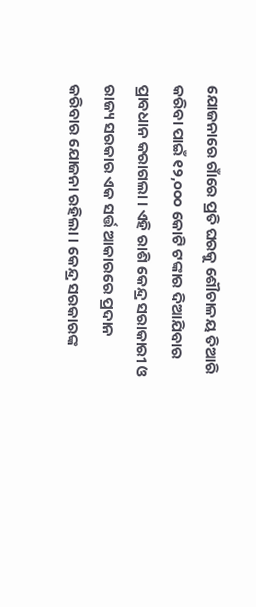ଯୋଜନାରେ ଗାଁରେ ପ୍ରତି ଘରକୁ ଶୌଚାଳୟ ତିଆରି କରିବା ପାଇଁ ୧୨,୦୦୦ କୋଟି ଟଙ୍କାର ଦିଆଯିବାର ପ୍ରାବଧାନ କରାଗଲା । ଏହି ରାଶି କେନ୍ଦ୍ର ସରାକାରୀ ଓ ରାଜ୍ୟ ସରକାର ଏକ ସର୍ତ୍ତ ଆକାରରେ ପ୍ରଦାନ କରିବାର ଯୋଜନା ରହିଲା । କେନ୍ଦ୍ର ସରକାରଙ୍କ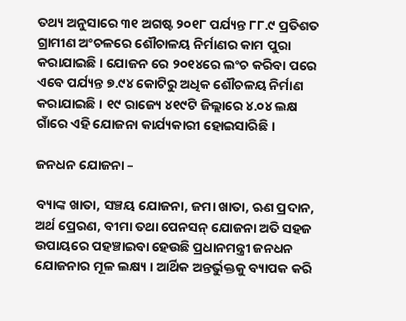ତଥ୍ୟ ଅନୁସାରେ ୩୧ ଅଗଷ୍ଟ ୨୦୧୮ ପର୍ଯ୍ୟନ୍ତ ୮୮.୯ ପ୍ରତିଶତ ଗ୍ରାମୀଣ ଅଂଚଳରେ ଶୌଚାଳୟ ନିର୍ମାଣର କାମ ପୁରା କରାଯାଇଛି । ଯୋଜନ ରେ ୨୦୧୪ରେ ଲଂଚ କରିବା ପରେ ଏବେ ପର୍ଯ୍ୟନ୍ତ ୭.୯୪ କୋଟିରୁ ଅଧିକ ଶୌଚଳୟ ନିର୍ମାଣ କରାଯାଇଛି । ୧୯ ରାଜ୍ୟେ ୪୧୯ଟି ଜିଲ୍ଲାରେ ୪.୦୪ ଲକ୍ଷ ଗାଁରେ ଏହି ଯୋଜନା କାର୍ଯ୍ୟକାରୀ ହୋଇସାରିଛି ।

ଜନଧନ ଯୋଜନା –

ବ୍ୟାଙ୍କ ଖାତା, ସଞ୍ଚୟ ଯୋଜନା, ଜମା ଖାତା, ଋଣ ପ୍ରଦାନ, ଅର୍ଥ ପ୍ରେରଣ, ବୀମା ତଥା ପେନସନ୍ ଯୋଜନା ଅତି ସହଜ ଉପାୟରେ ପହଞ୍ଚାଇବା ହେଉଛି ପ୍ରଧାନମନ୍ତ୍ରୀ ଜନଧନ ଯୋଜନାର ମୂଳ ଲକ୍ଷ୍ୟ । ଆର୍ଥିକ ଅନ୍ତର୍ଭୁକ୍ତକୁ ବ୍ୟାପକ କରି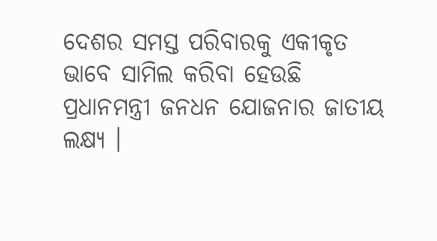ଦେଶର ସମସ୍ତ ପରିବାରକୁ ଏକୀକୃତ ଭାବେ ସାମିଲ କରିବା ହେଉଛି ପ୍ରଧାନମନ୍ତ୍ରୀ ଜନଧନ ଯୋଜନାର ଜାତୀୟ ଲକ୍ଷ୍ୟ ।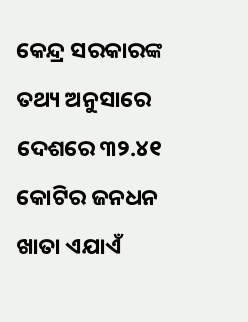କେନ୍ଦ୍ର ସରକାରଙ୍କ ତଥ୍ୟ ଅନୁସାରେ ଦେଶରେ ୩୨.୪୧ କୋଟିର ଜନଧନ ଖାତା ଏଯାଏଁ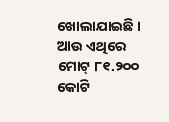ଖୋଲାଯାଇଛି । ଆଉ ଏଥିରେ ମୋଟ୍ ୮୧.୨୦୦ କୋଟି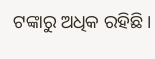ଟଙ୍କାରୁ ଅଧିକ ରହିଛି ।